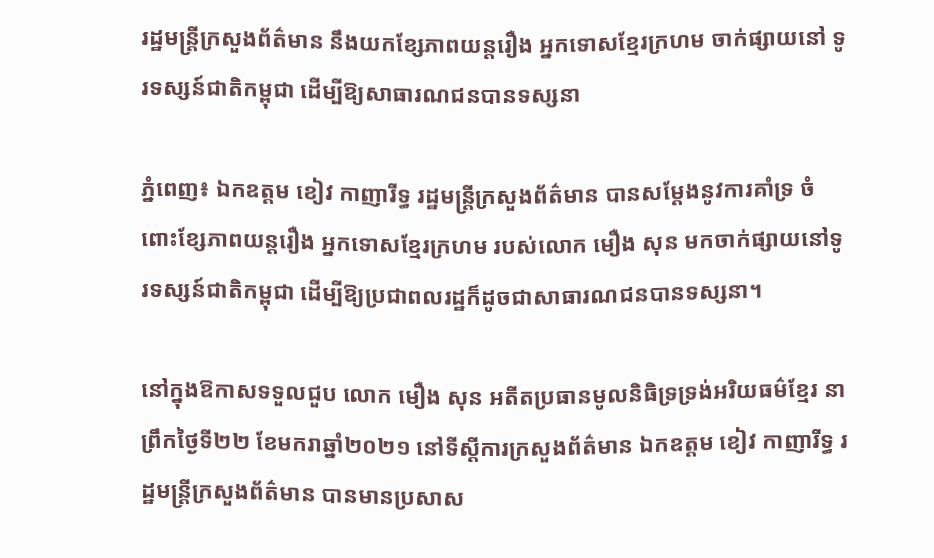រដ្ឋមន្ត្រីក្រសួងព័ត៌មាន នឹងយកខ្សែភាពយន្តរឿង អ្នកទោសខ្មែរក្រហម ចាក់ផ្សាយនៅ ទូរទស្សន៍ជាតិកម្ពុជា ដើម្បីឱ្យសាធារណជនបានទស្សនា

ភ្នំពេញ៖ ឯកឧត្តម ខៀវ កាញារីទ្ធ រដ្ឋមន្ត្រីក្រសួងព័ត៌មាន បានសម្ដែងនូវការគាំទ្រ ចំពោះខ្សែភាពយន្តរឿង អ្នកទោសខ្មែរក្រហម របស់លោក មឿង សុន មកចាក់ផ្សាយនៅទូរទស្សន៍ជាតិកម្ពុជា ដើម្បីឱ្យប្រជាពលរដ្ឋក៏ដូចជាសាធារណជនបានទស្សនា។

នៅក្នុងឱកាសទទួលជួប លោក មឿង សុន អតីតប្រធានមូលនិធិទ្រទ្រង់អរិយធម៌ខ្មែរ នាព្រឹកថ្ងៃទី២២ ខែមករាឆ្នាំ២០២១ នៅទីស្តីការក្រសួងព័ត៌មាន ឯកឧត្តម ខៀវ កាញារីទ្ធ រដ្ឋមន្ត្រីក្រសួងព័ត៌មាន បានមានប្រសាស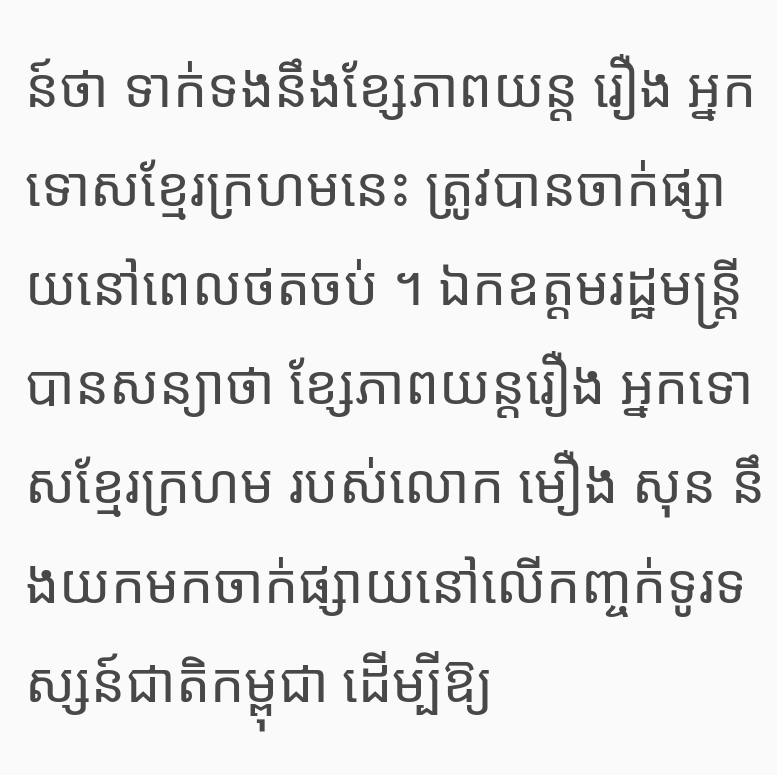ន៍ថា ទាក់ទងនឹងខ្សែភាពយន្ត រឿង អ្នកទោសខ្មែរក្រហមនេះ ត្រូវបានចាក់ផ្សាយនៅពេលថតចប់ ។ ឯកឧត្តមរដ្ឋមន្រ្តី បានសន្យាថា ខ្សែភាពយន្តរឿង អ្នកទោសខ្មែរក្រហម របស់លោក មឿង សុន នឹងយកមកចាក់ផ្សាយនៅលើកញ្ចក់ទូរទស្សន៍ជាតិកម្ពុជា ដើម្បីឱ្យ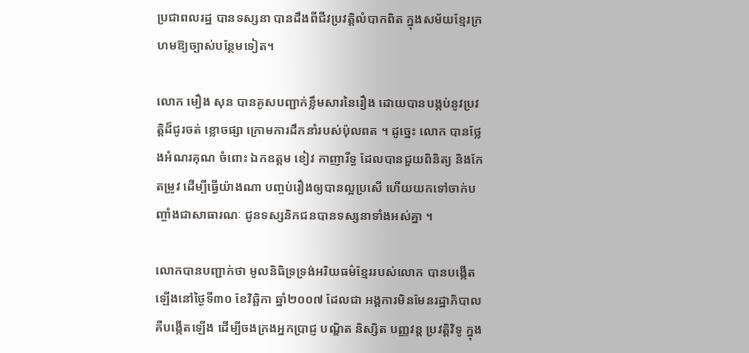ប្រជាពលរដ្ឋ បានទស្សនា បានដឹងពីជីវប្រវត្តិលំបាកពិត ក្នុងសម័យខ្មែរក្រហមឱ្យច្បាស់បន្ថែមទៀត។

លោក មឿង សុន បានគូសបញ្ជាក់ខ្លឹមសារនៃរឿង ដោយបានបង្កប់នូវប្រវត្តិដ៏ជូរចត់ ខ្លោចផ្សា ក្រោមការដឹកនាំរបស់ប៉ុលពត ។ ដូច្នេះ លោក បានថ្លែងអំណរគុណ ចំពោះ ឯកឧត្តម ខៀវ កាញារីទ្ធ ដែលបានជួយពិនិត្យ និងកែតម្រូវ ដើម្បីធ្វើយ៉ាងណា បញ្ចប់រឿងឲ្យបានល្អប្រសើ ហើយយកទៅចាក់បញ្ចាំងជាសាធារណៈ ជូនទស្សនិកជនបានទស្សនាទាំងអស់គ្នា ។

លោកបានបញ្ជាក់ថា មូលនិធិទ្រទ្រង់អរិយធម៌ខ្មែររបស់លោក បានបង្កើតឡើងនៅថ្ងៃទី៣០ ខែវិឆ្ឆិកា ឆ្នាំ២០០៧ ដែលជា អង្គការមិនមែនរដ្ឋាភិបាល គឺបង្កើតឡើង ដើម្បីចងក្រងអ្នកប្រាជ្ញ បណ្ឌិត និស្សិត បញ្ញវន្ត ប្រវត្តិវិទូ ក្នុង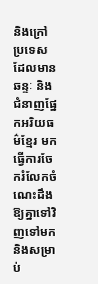និងក្រៅប្រទេស ដែលមានឆន្ទៈ និងជំនាញផ្នែកអរិយធម៌ខ្មែរ មកធ្វើការចែករំលែកចំណេះដឹងឱ្យគ្នាទៅវិញទៅមក និងសម្រាប់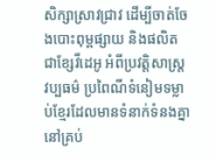សិក្សាស្រាវជ្រាវ ដើម្បីចាត់ចែងបោះពុម្ពផ្សាយ និងផលិតជាខ្សែវីដេអូ អំពីប្រវត្តិសាស្រ្ត វប្បធម៌ ប្រពៃណីទំនៀមទម្លាប់ខ្មែរដែលមានទំនាក់ទំនងគ្នា នៅគ្រប់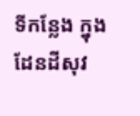ទីកន្លែង ក្នុងដែនដីសុវ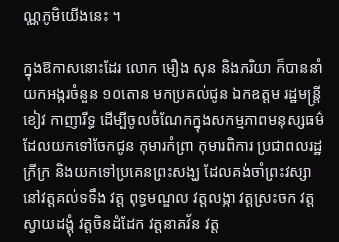ណ្ណភូមិយើងនេះ ។

ក្នុងឱកាសនោះដែរ លោក មឿង សុន និងភរិយា ក៏បាននាំយកអង្ករចំនួន ១០តោន មកប្រគល់ជូន ឯកឧត្តម រដ្ឋមន្រ្តី ខៀវ កាញារីទ្ធ ដើម្បីចូលចំណែកក្នុងសកម្មភាពមនុស្សធម៌ ដែលយកទៅចែកជូន កុមារកំព្រា កុមារពិការ ប្រជាពលរដ្ឋក្រីក្រ និងយកទៅប្រគេនព្រះសង្ឃ ដែលគង់ចាំព្រះវស្សា នៅវត្តគល់ទទឹង វត្ត ពុទ្ធមណ្ឌល វត្តលង្កា វត្តស្រះចក វត្តស្វាយដង្គុំ វត្តចិនដំដែក វត្តនាគវ័ន វត្ត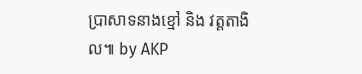ប្រាសាទនាងខ្មៅ និង វត្តតាងិល៕ by AKP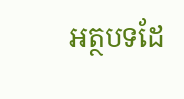អត្ថបទដែ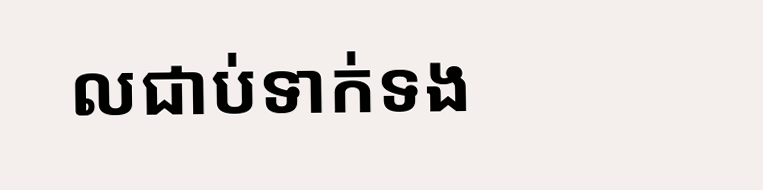លជាប់ទាក់ទង